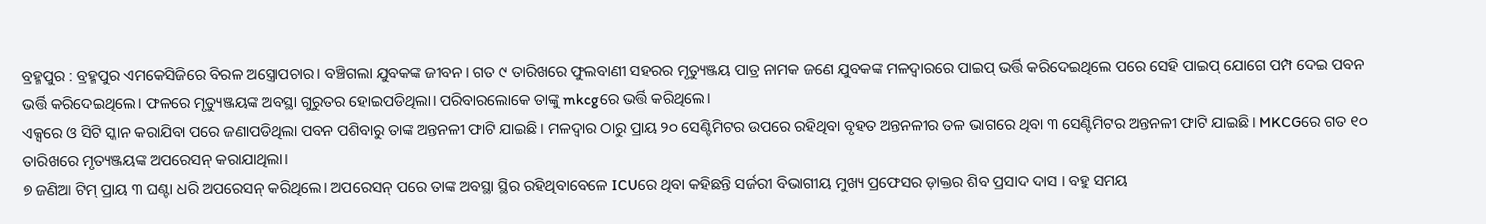ବ୍ରହ୍ମପୁର : ବ୍ରହ୍ମପୁର ଏମକେସିଜିରେ ବିରଳ ଅସ୍ତ୍ରୋପଚାର। ବଞ୍ଚିଗଲା ଯୁବକଙ୍କ ଜୀବନ। ଗତ ୯ ତାରିଖରେ ଫୁଲବାଣୀ ସହରର ମୃତ୍ୟୁଞ୍ଜୟ ପାତ୍ର ନାମକ ଜଣେ ଯୁବକଙ୍କ ମଳଦ୍ୱାରରେ ପାଇପ୍ ଭର୍ତ୍ତି କରିଦେଇଥିଲେ ପରେ ସେହି ପାଇପ୍ ଯୋଗେ ପମ୍ପ ଦେଇ ପବନ ଭର୍ତ୍ତି କରିଦେଇଥିଲେ। ଫଳରେ ମୃତ୍ୟୁଞ୍ଜୟଙ୍କ ଅବସ୍ଥା ଗୁରୁତର ହୋଇପଡିଥିଲା। ପରିବାରଲୋକେ ତାଙ୍କୁ mkcgରେ ଭର୍ତ୍ତି କରିଥିଲେ।
ଏକ୍ସରେ ଓ ସିଟି ସ୍କାନ କରାଯିବା ପରେ ଜଣାପଡିଥିଲା ପବନ ପଶିବାରୁ ତାଙ୍କ ଅନ୍ତନଳୀ ଫାଟି ଯାଇଛି। ମଳଦ୍ୱାର ଠାରୁ ପ୍ରାୟ ୨୦ ସେଣ୍ଟିମିଟର ଉପରେ ରହିଥିବା ବୃହତ ଅନ୍ତନଳୀର ତଳ ଭାଗରେ ଥିବା ୩ ସେଣ୍ଟିମିଟର ଅନ୍ତନଳୀ ଫାଟି ଯାଇଛି। MKCGରେ ଗତ ୧୦ ତାରିଖରେ ମୃତ୍ୟଞ୍ଜୟଙ୍କ ଅପରେସନ୍ କରାଯାଥିଲା।
୭ ଜଣିଆ ଟିମ୍ ପ୍ରାୟ ୩ ଘଣ୍ଟା ଧରି ଅପରେସନ୍ କରିଥିଲେ। ଅପରେସନ୍ ପରେ ତାଙ୍କ ଅବସ୍ଥା ସ୍ଥିର ରହିଥିବାବେଳେ ICUରେ ଥିବା କହିଛନ୍ତି ସର୍ଜରୀ ବିଭାଗୀୟ ମୁଖ୍ୟ ପ୍ରଫେସର ଡ଼ାକ୍ତର ଶିବ ପ୍ରସାଦ ଦାସ । ବହୁ ସମୟ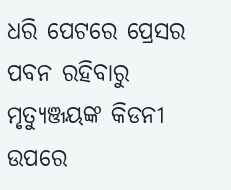ଧରି ପେଟରେ ପ୍ରେସର ପବନ ରହିବାରୁ ମୃତ୍ୟୁଞ୍ଜୟଙ୍କ କିଡନୀ ଉପରେ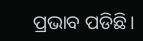ପ୍ରଭାବ ପଡିଛି।